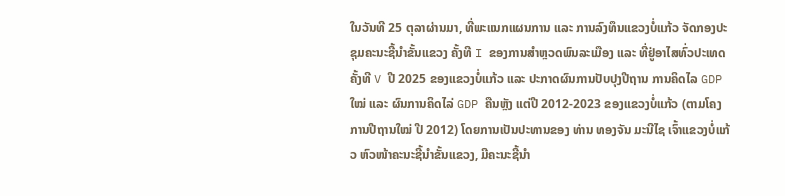ໃນວັນທີ 25 ຕຸລາຜ່ານມາ, ທີ່ພະແນກແຜນການ ແລະ ການລົງທຶນແຂວງບໍ່ແກ້ວ ຈັດກອງປະຊຸມຄະນະຊີ້ນໍາຂັ້ນແຂວງ ຄັ້ງທີ I ຂອງການສໍາຫຼວດພົນລະເມືອງ ແລະ ທີ່ຢູ່ອາໄສທົ່ວປະເທດ ຄັ້ງທີ V ປີ 2025 ຂອງແຂວງບໍ່ແກ້ວ ແລະ ປະກາດຜົນການປັບປຸງປີຖານ ການຄິດໄລ GDP ໃໝ່ ແລະ ຜົນການຄິດໄລ່ GDP ຄືນຫຼັງ ແຕ່ປີ 2012-2023 ຂອງແຂວງບໍ່ແກ້ວ (ຕາມໂຄງການປີຖານໃໝ່ ປີ 2012) ໂດຍການເປັນປະທານຂອງ ທ່ານ ທອງຈັນ ມະນີໄຊ ເຈົ້າແຂວງບໍ່ແກ້ວ ຫົວໜ້າຄະນະຊີ້ນໍາຂັ້ນແຂວງ, ມີຄະນະຊີ້ນໍາ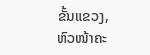ຂັ້ນແຂວງ, ຫົວໜ້າຄະ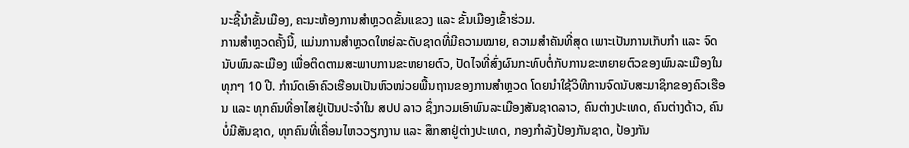ນະຊີ້ນໍາຂັ້ນເມືອງ, ຄະນະຫ້ອງການສໍາຫຼວດຂັ້ນແຂວງ ແລະ ຂັ້ນເມືອງເຂົ້າຮ່ວມ.
ການສໍາຫຼວດຄັ້ງນີ້, ແມ່ນການສໍາຫຼວດໃຫຍ່ລະດັບຊາດທີ່ມີຄວາມໝາຍ, ຄວາມສໍາຄັນທີ່ສຸດ ເພາະເປັນການເກັບກຳ ແລະ ຈົດນັບພົນລະເມືອງ ເພື່ອຕິດຕາມສະພາບການຂະຫຍາຍຕົວ, ປັດໄຈທີ່ສົ່ງຜົນກະທົບຕໍ່ກັບການຂະຫຍາຍຕົວຂອງພົນລະເມືອງໃນທຸກໆ 10 ປີ. ກໍານົດເອົາຄົວເຮືອນເປັນຫົວໜ່ວຍພື້ນຖານຂອງການສຳຫຼວດ ໂດຍນຳໃຊ້ວິທີການຈົດນັບສະມາຊິກຂອງຄົວເຮືອນ ແລະ ທຸກຄົນທີ່ອາໄສຢູ່ເປັນປະຈຳໃນ ສປປ ລາວ ຊຶ່ງກວມເອົາພົນລະເມືອງສັນຊາດລາວ, ຄົນຕ່າງປະເທດ, ຄົນຕ່າງດ້າວ, ຄົນບໍ່ມີສັນຊາດ, ທຸກຄົນທີ່ເຄື່ອນໄຫວວຽກງານ ແລະ ສຶກສາຢູ່ຕ່າງປະເທດ, ກອງກຳລັງປ້ອງກັນຊາດ, ປ້ອງກັນ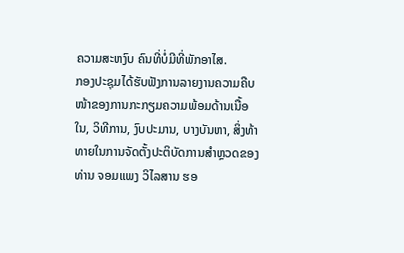ຄວາມສະຫງົບ ຄົນທີ່ບໍ່ມີທີ່ພັກອາໄສ.
ກອງປະຊຸມໄດ້ຮັບຟັງການລາຍງານຄວາມຄືບໜ້າຂອງການກະກຽມຄວາມພ້ອມດ້ານເນື້ອໃນ, ວິທີການ, ງົບປະມານ, ບາງບັນຫາ, ສິ່ງທ້າທາຍໃນການຈັດຕັ້ງປະຕິບັດການສຳຫຼວດຂອງທ່ານ ຈອມແພງ ວິໄລສານ ຮອ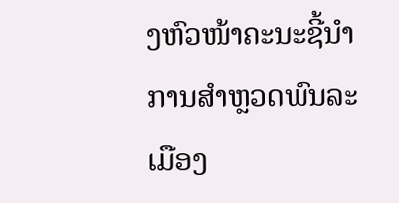ງຫົວໜ້າຄະນະຊີ້ນໍາການສໍາຫຼວດພົນລະເມືອງ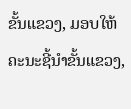ຂັ້ນແຂວງ, ມອບໃຫ້ຄະນະຊີ້ນຳຂັ້ນແຂວງ,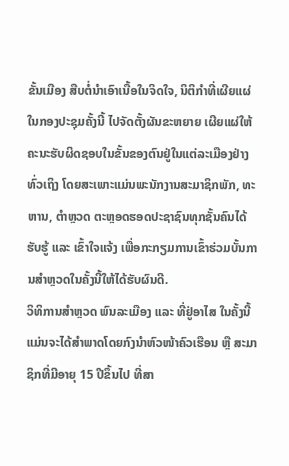ຂັ້ນເມືອງ ສືບຕໍ່ນຳເອົາເນື້ອໃນຈິດໃຈ, ນິຕິກໍາທີ່ເຜີຍແຜ່ໃນກອງປະຊຸມຄັ້ງນີ້ ໄປຈັດຕັ້ງຜັນຂະຫຍາຍ ເຜີຍແຜ່ໃຫ້ຄະນະຮັບຜິດຊອບໃນຂັ້ນຂອງຕົນຢູ່ໃນແຕ່ລະເມືອງຢ່າງທົ່ວເຖິງ ໂດຍສະເພາະແມ່ນພະນັກງານສະມາຊິກພັກ, ທະຫານ, ຕຳຫຼວດ ຕະຫຼອດຮອດປະຊາຊົນທຸກຊັ້ນຄົນໄດ້ຮັບຮູ້ ແລະ ເຂົ້າໃຈແຈ້ງ ເພື່ອກະກຽມການເຂົ້າຮ່ວມບັ້ນການສໍາຫຼວດໃນຄັ້ງນີ້ໃຫ້ໄດ້ຮັບຜົນດີ.
ວິທິການສໍາຫຼວດ ພົນລະເມືອງ ແລະ ທີ່ຢູ່ອາໄສ ໃນຄັ້ງນີ້ ແມ່ນຈະໄດ້ສໍາພາດໂດຍກົງນໍາຫົວໜ້າຄົວເຮືອນ ຫຼື ສະມາຊິກທີ່ມີອາຍຸ 15 ປີຂຶ້ນໄປ ທີ່ສາ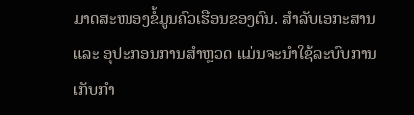ມາດສະໜອງຂໍ້ມູນຄົວເຮືອນຂອງຕົນ. ສໍາລັບເອກະສານ ແລະ ອຸປະກອນການສຳຫຼວດ ແມ່ນຈະນໍາໃຊ້ລະບົບການເກັບກຳ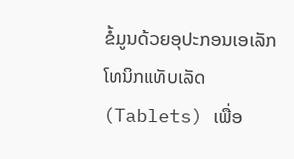ຂໍ້ມູນດ້ວຍອຸປະກອນເອເລັກໂທນິກແທັບເລັດ (Tablets) ເພື່ອ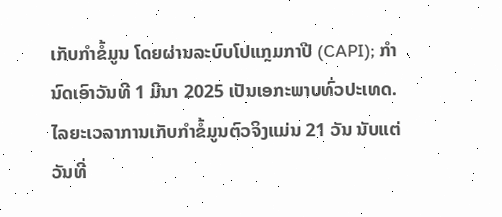ເກັບກຳຂໍ້ມູນ ໂດຍຜ່ານລະບົບໂປແກຼມກາປີ (CAPI); ກຳນົດເອົາວັນທີ 1 ມີນາ 2025 ເປັນເອກະພາບທົ່ວປະເທດ. ໄລຍະເວລາການເກັບກຳຂໍ້ມູນຕົວຈິງແມ່ນ 21 ວັນ ນັບແຕ່ວັນທີ່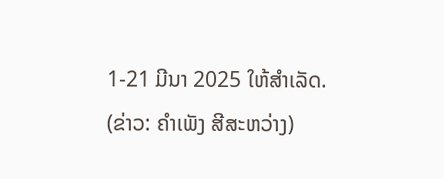1-21 ມີນາ 2025 ໃຫ້ສໍາເລັດ.
(ຂ່າວ: ຄໍາເພັງ ສີສະຫວ່າງ)